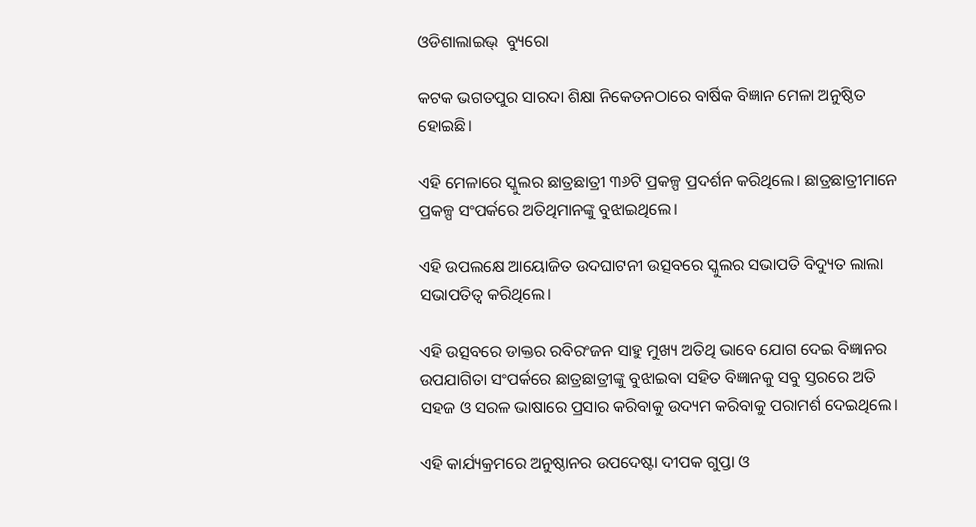ଓଡିଶାଲାଇଭ୍  ବ୍ୟୁରୋ

କଟକ ଭଗତପୁର ସାରଦା ଶିକ୍ଷା ନିକେତନଠାରେ ବାର୍ଷିକ ବିଜ୍ଞାନ ମେଳା ଅନୁଷ୍ଠିତ ହୋଇଛି।

ଏହି ମେଳାରେ ସ୍କୁଲର ଛାତ୍ରଛାତ୍ରୀ ୩୬ଟି ପ୍ରକଳ୍ପ ପ୍ରଦର୍ଶନ କରିଥିଲେ। ଛାତ୍ରଛାତ୍ରୀମାନେ ପ୍ରକଳ୍ପ ସଂପର୍କରେ ଅତିଥିମାନଙ୍କୁ ବୁଝାଇଥିଲେ।

ଏହି ଉପଲକ୍ଷେ ଆୟୋଜିତ ଉଦଘାଟନୀ ଉତ୍ସବରେ ସ୍କୁଲର ସଭାପତି ବିଦ୍ୟୁତ ଲାଲା ସଭାପତିତ୍ୱ କରିଥିଲେ।

ଏହି ଉତ୍ସବରେ ଡାକ୍ତର ରବିରଂଜନ ସାହୁ ମୁଖ୍ୟ ଅତିଥି ଭାବେ ଯୋଗ ଦେଇ ବିଜ୍ଞାନର ଉପଯାଗିତା ସଂପର୍କରେ ଛାତ୍ରଛାତ୍ରୀଙ୍କୁ ବୁଝାଇବା ସହିତ ବିଜ୍ଞାନକୁ ସବୁ ସ୍ତରରେ ଅତି ସହଜ ଓ ସରଳ ଭାଷାରେ ପ୍ରସାର କରିବାକୁ ଉଦ୍ୟମ କରିବାକୁ ପରାମର୍ଶ ଦେଇଥିଲେ।

ଏହି କାର୍ଯ୍ୟକ୍ରମରେ ଅନୁଷ୍ଠାନର ଉପଦେଷ୍ଟା ଦୀପକ ଗୁପ୍ତା ଓ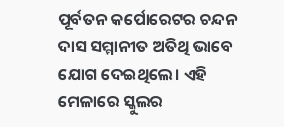ପୂର୍ବତନ କର୍ପୋରେଟର ଚନ୍ଦନ ଦାସ ସମ୍ମାନୀତ ଅତିଥି ଭାବେ ଯୋଗ ଦେଇଥିଲେ। ଏହି ମେଳାରେ ସ୍କୁଲର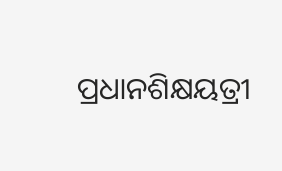ପ୍ରଧାନଶିକ୍ଷୟତ୍ରୀ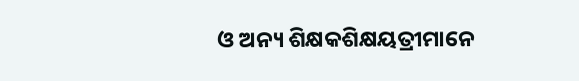ଓ ଅନ୍ୟ ଶିକ୍ଷକଶିକ୍ଷୟତ୍ରୀମାନେ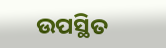ଉପସ୍ଥିତ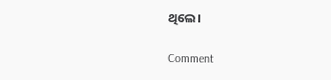ଥିଲେ।

Comment